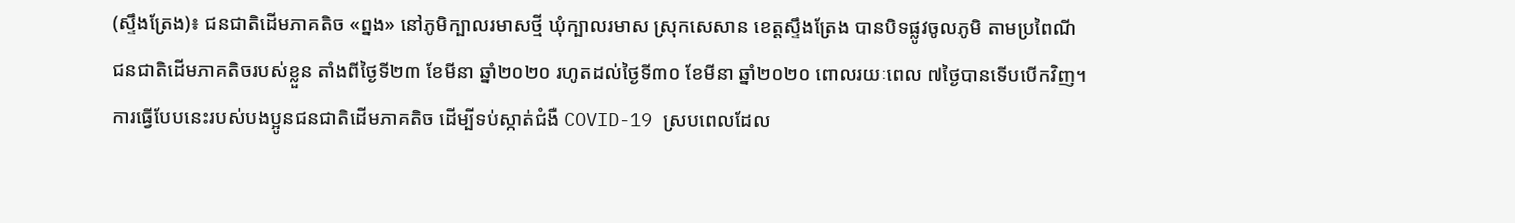(ស្ទឹងត្រែង)៖ ជនជាតិដើមភាគតិច «ព្នង» នៅភូមិក្បាលរមាសថ្មី ឃុំក្បាលរមាស ស្រុកសេសាន ខេត្តស្ទឹងត្រែង បានបិទផ្លូវចូលភូមិ តាមប្រពៃណីជនជាតិដើមភាគតិចរបស់ខ្លួន តាំងពីថ្ងៃទី២៣ ខែមីនា ឆ្នាំ២០២០ រហូតដល់ថ្ងៃទី៣០ ខែមីនា ឆ្នាំ២០២០ ពោលរយៈពេល ៧ថ្ងៃបានទើបបើកវិញ។ ការធ្វើបែបនេះរបស់បងប្អូនជនជាតិដើមភាគតិច ដើម្បីទប់ស្កាត់ជំងឺ COVID-19 ស្របពេលដែល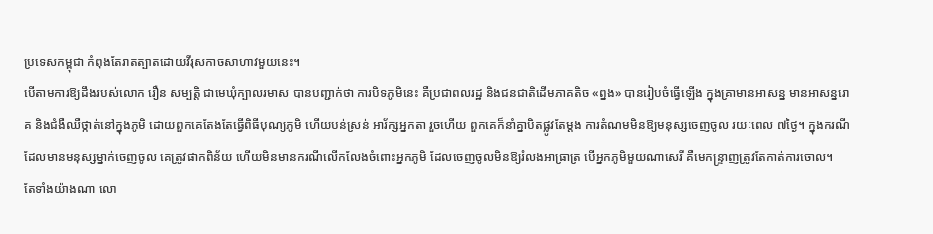ប្រទេសកម្ពុជា កំពុងតែរាតត្បាតដោយវីរុសកាចសាហាវមួយនេះ។
បើតាមការឱ្យដឹងរបស់លោក រឿន សម្បត្តិ ជាមេឃុំក្បាលរមាស បានបញ្ជាក់ថា ការបិទភូមិនេះ គឺប្រជាពលរដ្ឋ និងជនជាតិដើមភាគតិច «ព្នង» បានរៀបចំធ្វើឡើង ក្នុងគ្រាមានអាសន្ន មានអាសន្នរោគ និងជំងឺឈឺថ្កាត់នៅក្នុងភូមិ ដោយពួកគេតែងតែធ្វើពិធីបុណ្យភូមិ ហើយបន់ស្រន់ អារ័ក្សអ្នកតា រួចហើយ ពួកគេក៏នាំគ្នាបិតផ្លូវតែម្ដង ការតំណមមិនឱ្យមនុស្សចេញចូល រយៈពេល ៧ថ្ងៃ។ ក្នុងករណីដែលមានមនុស្សម្នាក់ចេញចូល គេត្រូវផាកពិន័យ ហើយមិនមានករណីលើកលែងចំពោះអ្នកភូមិ ដែលចេញចូលមិនឱ្យរំលងអាធ្រាត្រ បើអ្នកភូមិមួយណាសេរី គឺមេកន្ទ្រាញត្រូវតែកាត់ការចោល។
តែទាំងយ៉ាងណា លោ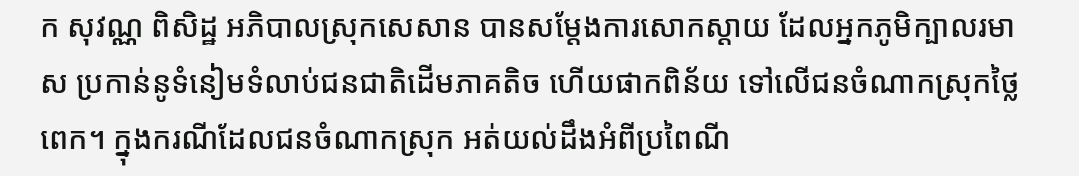ក សុវណ្ណ ពិសិដ្ឋ អភិបាលស្រុកសេសាន បានសម្ដែងការសោកស្ដាយ ដែលអ្នកភូមិក្បាលរមាស ប្រកាន់នូទំនៀមទំលាប់ជនជាតិដើមភាគតិច ហើយផាកពិន័យ ទៅលើជនចំណាកស្រុកថ្លៃពេក។ ក្នុងករណីដែលជនចំណាកស្រុក អត់យល់ដឹងអំពីប្រពៃណី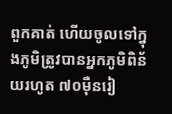ពួកគាត់ ហើយចូលទៅក្នុងភូមិត្រូវបានអ្នកភូមិពិន័យរហូត ៧០ម៉ឺនរៀ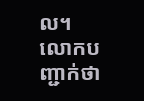ល។
លោកបញ្ជាក់ថា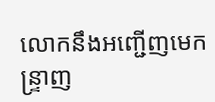លោកនឹងអញ្ជើញមេកន្ទ្រាញ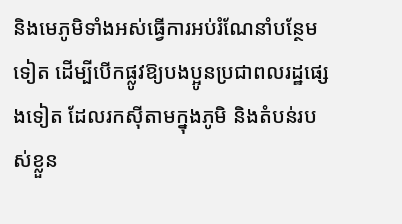និងមេភូមិទាំងអស់ធ្វើការអប់រំណែនាំបន្ថែមទៀត ដើម្បីបើកផ្លូវឱ្យបងប្អូនប្រជាពលរដ្ឋផ្សេងទៀត ដែលរកស៊ីតាមក្នុងភូមិ និងតំបន់របស់ខ្លួន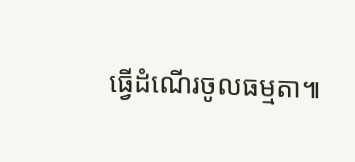ធ្វើដំណើរចូលធម្មតា៕